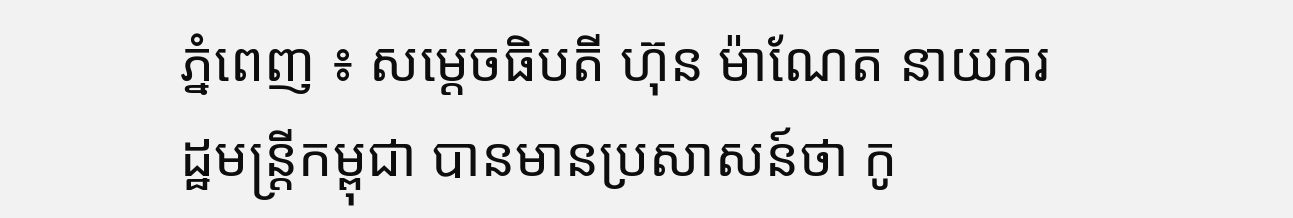ភ្នំពេញ ៖ សម្ដេចធិបតី ហ៊ុន ម៉ាណែត នាយករដ្ឋមន្ដ្រីកម្ពុជា បានមានប្រសាសន៍ថា កូ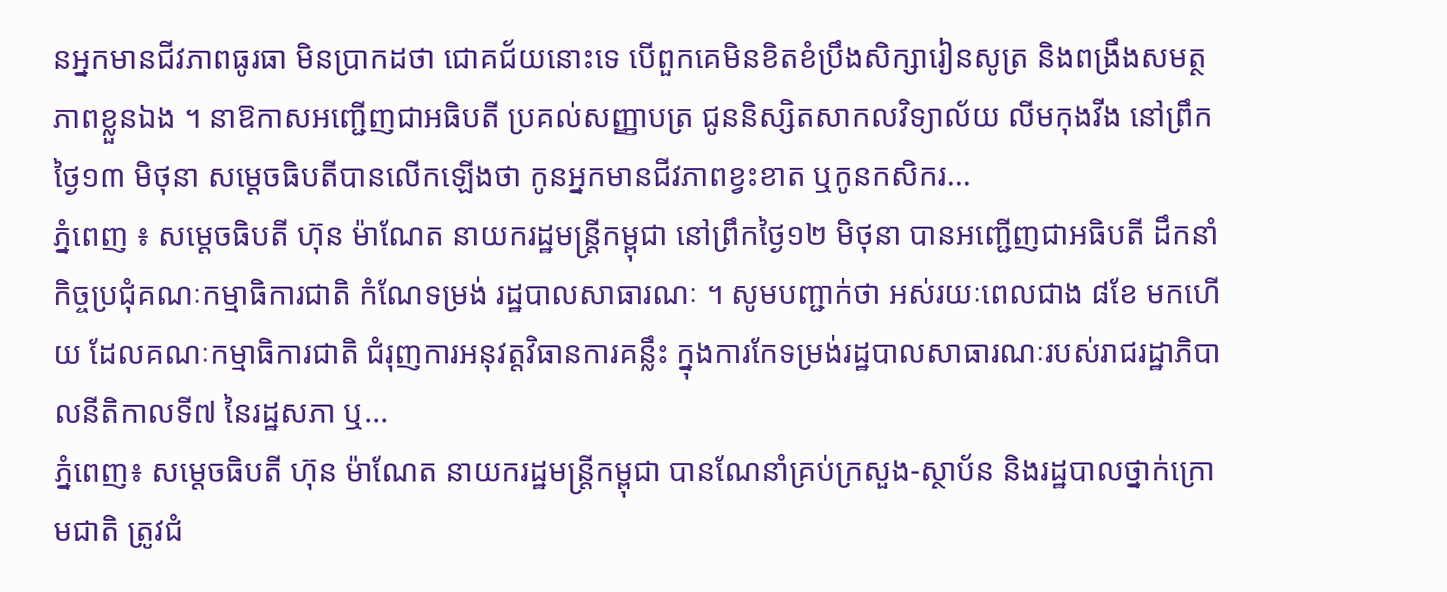នអ្នកមានជីវភាពធូរធា មិនប្រាកដថា ជោគជ័យនោះទេ បើពួកគេមិនខិតខំប្រឹងសិក្សារៀនសូត្រ និងពង្រឹងសមត្ថភាពខ្លួនឯង ។ នាឱកាសអញ្ជើញជាអធិបតី ប្រគល់សញ្ញាបត្រ ជូននិស្សិតសាកលវិទ្យាល័យ លីមកុងវីង នៅព្រឹកថ្ងៃ១៣ មិថុនា សម្ដេចធិបតីបានលើកឡើងថា កូនអ្នកមានជីវភាពខ្វះខាត ឬកូនកសិករ...
ភ្នំពេញ ៖ សម្ដេចធិបតី ហ៊ុន ម៉ាណែត នាយករដ្ឋមន្ដ្រីកម្ពុជា នៅព្រឹកថ្ងៃ១២ មិថុនា បានអញ្ជើញជាអធិបតី ដឹកនាំកិច្ចប្រជុំគណៈកម្មាធិការជាតិ កំណែទម្រង់ រដ្ឋបាលសាធារណៈ ។ សូមបញ្ជាក់ថា អស់រយៈពេលជាង ៨ខែ មកហើយ ដែលគណៈកម្មាធិការជាតិ ជំរុញការអនុវត្តវិធានការគន្លឹះ ក្នុងការកែទម្រង់រដ្ឋបាលសាធារណៈរបស់រាជរដ្ឋាភិបាលនីតិកាលទី៧ នៃរដ្ឋសភា ឬ...
ភ្នំពេញ៖ សម្ដេចធិបតី ហ៊ុន ម៉ាណែត នាយករដ្ឋមន្ដ្រីកម្ពុជា បានណែនាំគ្រប់ក្រសួង-ស្ថាប័ន និងរដ្ឋបាលថ្នាក់ក្រោមជាតិ ត្រូវជំ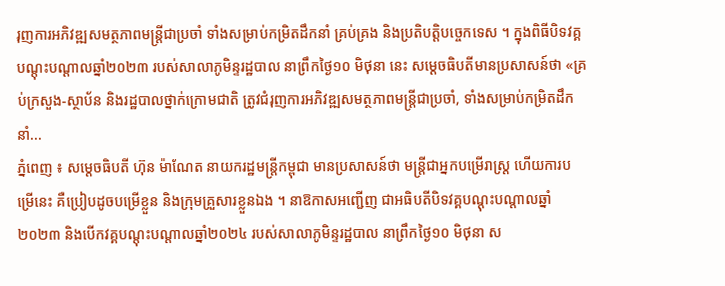រុញការអភិវឌ្ឍសមត្ថភាពមន្ត្រីជាប្រចាំ ទាំងសម្រាប់កម្រិតដឹកនាំ គ្រប់គ្រង និងប្រតិបត្តិបច្ចេកទេស ។ ក្នុងពិធីបិទវគ្គបណ្តុះបណ្តាលឆ្នាំ២០២៣ របស់សាលាភូមិន្ទរដ្ឋបាល នាព្រឹកថ្ងៃ១០ មិថុនា នេះ សម្ដេចធិបតីមានប្រសាសន៍ថា «គ្រប់ក្រសួង-ស្ថាប័ន និងរដ្ឋបាលថ្នាក់ក្រោមជាតិ ត្រូវជំរុញការអភិវឌ្ឍសមត្ថភាពមន្ត្រីជាប្រចាំ, ទាំងសម្រាប់កម្រិតដឹកនាំ...
ភ្នំពេញ ៖ សម្តេចធិបតី ហ៊ុន ម៉ាណែត នាយករដ្ឋមន្ដ្រីកម្ពុជា មានប្រសាសន៍ថា មន្ដ្រីជាអ្នកបម្រើរាស្ដ្រ ហើយការបម្រើនេះ គឺប្រៀបដូចបម្រើខ្លួន និងក្រុមគ្រួសារខ្លួនឯង ។ នាឱកាសអញ្ជើញ ជាអធិបតីបិទវគ្គបណ្តុះបណ្តាលឆ្នាំ២០២៣ និងបើកវគ្គបណ្តុះបណ្តាលឆ្នាំ២០២៤ របស់សាលាភូមិន្ទរដ្ឋបាល នាព្រឹកថ្ងៃ១០ មិថុនា ស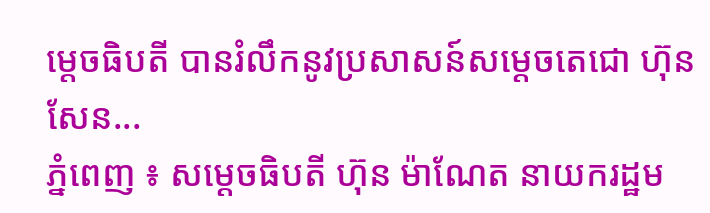ម្ដេចធិបតី បានរំលឹកនូវប្រសាសន៍សម្ដេចតេជោ ហ៊ុន សែន...
ភ្នំពេញ ៖ សម្ដេចធិបតី ហ៊ុន ម៉ាណែត នាយករដ្ឋម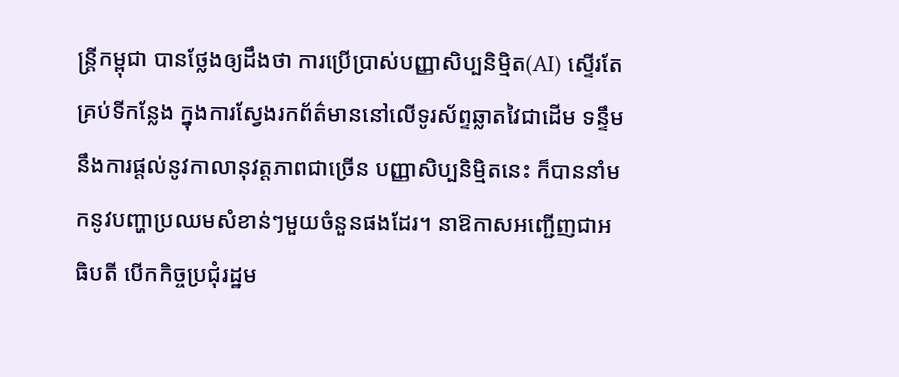ន្ដ្រីកម្ពុជា បានថ្លែងឲ្យដឹងថា ការប្រើប្រាស់បញ្ញាសិប្បនិម្មិត(AI) ស្ទើរតែគ្រប់ទីកន្លែង ក្នុងការស្វែងរកព័ត៌មាននៅលើទូរស័ព្ទឆ្លាតវៃជាដើម ទន្ទឹមនឹងការផ្ដល់នូវកាលានុវត្តភាពជាច្រើន បញ្ញាសិប្បនិម្មិតនេះ ក៏បាននាំមកនូវបញ្ហាប្រឈមសំខាន់ៗមួយចំនួនផងដែរ។ នាឱកាសអញ្ជើញជាអធិបតី បើកកិច្ចប្រជុំរដ្ឋម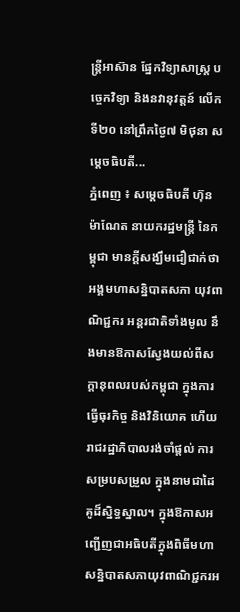ន្ត្រីអាស៊ាន ផ្នែកវិទ្យាសាស្ត្រ បច្ចេកវិទ្យា និងនវានុវត្តន៍ លើកទី២០ នៅព្រឹកថ្ងៃ៧ មិថុនា សម្ដេចធិបតី...
ភ្នំពេញ ៖ សម្តេចធិបតី ហ៊ុន ម៉ាណែត នាយករដ្ឋមន្ដ្រី នៃកម្ពុជា មានក្តីសង្ឃឹមជឿជាក់ថា អង្គមហាសន្និបាតសភា យុវពាណិជ្ជករ អន្តរជាតិទាំងមូល នឹងមានឱកាសស្វែងយល់ពីសក្តានុពលរបស់កម្ពុជា ក្នុងការធ្វើធុរកិច្ច និងវិនិយោគ ហើយរាជរដ្ឋាភិបាលរង់ចាំផ្តល់ ការសម្របសម្រួល ក្នុងនាមជាដៃគូដ៏ស្និទ្ធស្នាល។ ក្នុងឱកាសអញ្ជើញជាអធិបតីក្នុងពិធីមហាសន្និបាតសភាយុវពាណិជ្ជករអ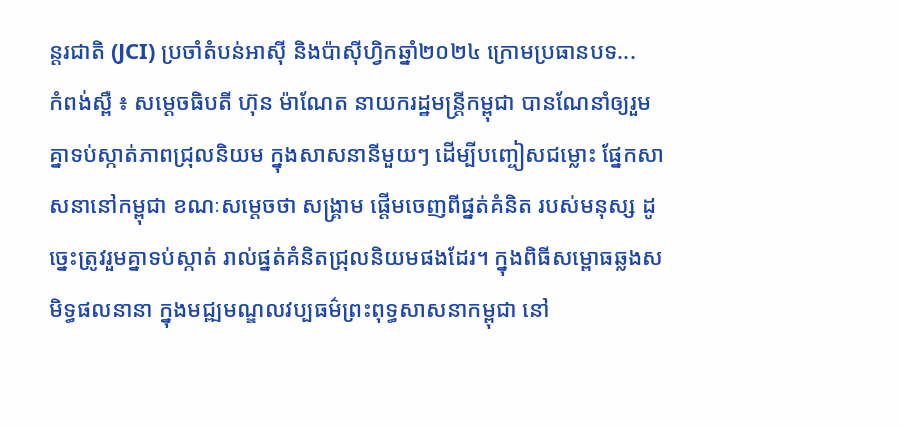ន្តរជាតិ (JCI) ប្រចាំតំបន់អាស៊ី និងប៉ាស៊ីហ្វិកឆ្នាំ២០២៤ ក្រោមប្រធានបទ...
កំពង់ស្ពឺ ៖ សម្តេចធិបតី ហ៊ុន ម៉ាណែត នាយករដ្ឋមន្ត្រីកម្ពុជា បានណែនាំឲ្យរួមគ្នាទប់ស្កាត់ភាពជ្រុលនិយម ក្នុងសាសនានីមួយៗ ដើម្បីបញ្ចៀសជម្លោះ ផ្នែកសាសនានៅកម្ពុជា ខណៈសម្តេចថា សង្គ្រាម ផ្តើមចេញពីផ្នត់គំនិត របស់មនុស្ស ដូច្នេះត្រូវរួមគ្នាទប់ស្កាត់ រាល់ផ្នត់គំនិតជ្រុលនិយមផងដែរ។ ក្នុងពិធីសម្ពោធឆ្លងសមិទ្ធផលនានា ក្នុងមជ្ឍមណ្ឌលវប្បធម៌ព្រះពុទ្ធសាសនាកម្ពុជា នៅ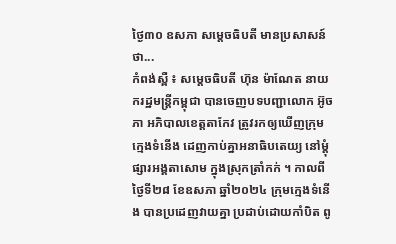ថ្ងៃ៣០ ឧសភា សម្ដេចធិបតី មានប្រសាសន៍ថា...
កំពង់ស្ពឺ ៖ សម្ដេចធិបតី ហ៊ុន ម៉ាណែត នាយករដ្ឋមន្ដ្រីកម្ពុជា បានចេញបទបញ្ជាលោក អ៊ូច ភា អភិបាលខេត្តតាកែវ ត្រូវរកឲ្យឃើញក្រុមក្មេងទំនើង ដេញកាប់គ្នាអនាធិបតេយ្យ នៅម្ដុំផ្សារអង្គតាសោម ក្នុងស្រុកត្រាំកក់ ។ កាលពីថ្ងៃទី២៨ ខែឧសភា ឆ្នាំ២០២៤ ក្រុមក្មេងទំនើង បានប្រដេញវាយគ្នា ប្រដាប់ដោយកាំបិត ពូ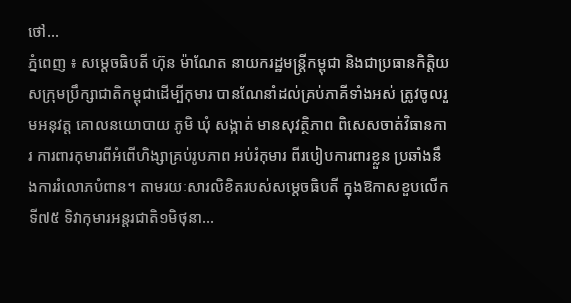ថៅ...
ភ្នំពេញ ៖ សម្ដេចធិបតី ហ៊ុន ម៉ាណែត នាយករដ្ឋមន្ដ្រីកម្ពុជា និងជាប្រធានកិត្តិយសក្រុមប្រឹក្សាជាតិកម្ពុជាដើម្បីកុមារ បានណែនាំដល់គ្រប់ភាគីទាំងអស់ ត្រូវចូលរួមអនុវត្ត គោលនយោបាយ ភូមិ ឃុំ សង្កាត់ មានសុវត្ថិភាព ពិសេសចាត់វិធានការ ការពារកុមារពីអំពើហិង្សាគ្រប់រូបភាព អប់រំកុមារ ពីរបៀបការពារខ្លួន ប្រឆាំងនឹងការរំលោភបំពាន។ តាមរយៈសារលិខិតរបស់សម្ដេចធិបតី ក្នុងឱកាសខួបលើកទី៧៥ ទិវាកុមារអន្តរជាតិ១មិថុនា...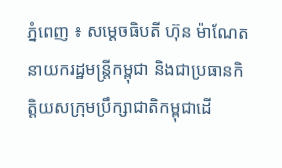ភ្នំពេញ ៖ សម្ដេចធិបតី ហ៊ុន ម៉ាណែត នាយករដ្ឋមន្ដ្រីកម្ពុជា និងជាប្រធានកិត្តិយសក្រុមប្រឹក្សាជាតិកម្ពុជាដើ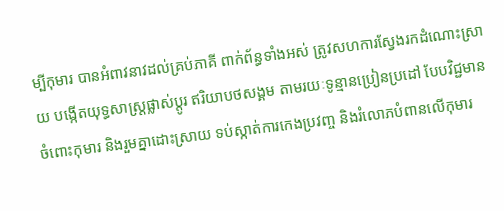ម្បីកុមារ បានអំពាវនាវដល់គ្រប់ភាគី ពាក់ព័ន្ធទាំងអស់ ត្រូវសហការស្វែងរកដំណោះស្រាយ បង្កើតយុទ្ធសាស្ត្រផ្លាស់ប្តូរ ឥរិយាបថសង្គម តាមរយៈទូន្មានប្រៀនប្រដៅ បែបវិជ្ជមានចំពោះកុមារ និងរួមគ្នាដោះស្រាយ ទប់ស្កាត់ការកេងប្រវញ្ច និងរំលោភបំពានលើកុមារ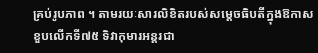គ្រប់រូបភាព ។ តាមរយៈសារលិខិតរបស់សម្ដេចធិបតីក្នុងឱកាសខួបលើកទី៧៥ ទិវាកុមារអន្តរជា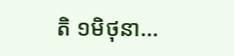តិ ១មិថុនា...